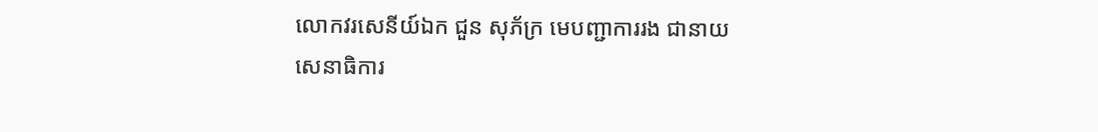លោកវរសេនីយ៍ឯក ជួន សុភ័ក្រ មេបញ្ជាការរង ជានាយសេនាធិការ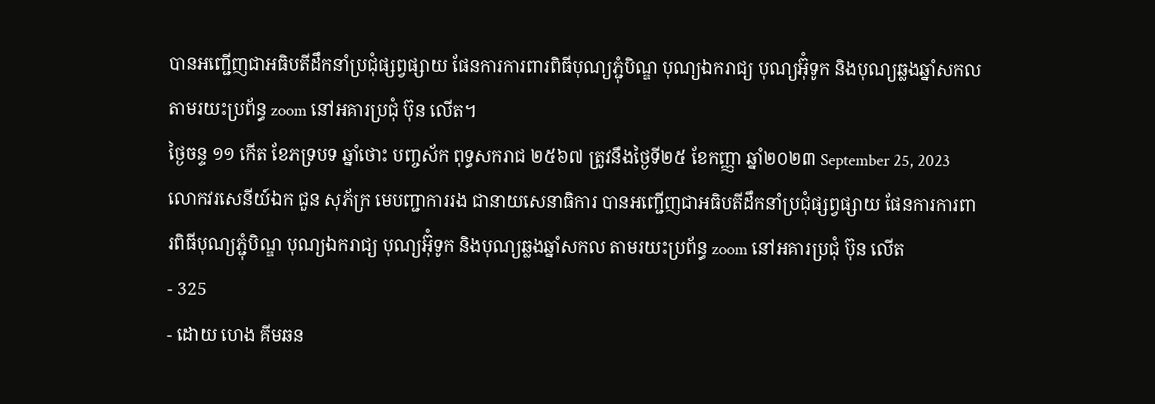បានអញ្ជើញជាអធិបតីដឹកនាំប្រជុំផ្សព្វផ្សាយ ផែនការការពារពិធីបុណ្យភ្ជុំបិណ្ឌ បុណ្យឯករាជ្យ បុណ្យអ៊ុំទូក និងបុណ្យឆ្លងឆ្នាំសកល តាមរយះប្រព័ន្ធ zoom នៅអគារប្រជុំ ប៊ុន លើត។
ថ្ងៃចន្ទ ១១ កើត ខែភទ្របទ ឆ្នាំថោះ បញ្ចស័ក ពុទ្ធសករាជ ២៥៦៧ ត្រូវនឹងថ្ងៃទី២៥ ខែកញ្ញា ឆ្នាំ២០២៣ September 25, 2023
លោកវរសេនីយ៍ឯក ជួន សុភ័ក្រ មេបញ្ជាការរង ជានាយសេនាធិការ បានអញ្ជើញជាអធិបតីដឹកនាំប្រជុំផ្សព្វផ្សាយ ផែនការការពារពិធីបុណ្យភ្ជុំបិណ្ឌ បុណ្យឯករាជ្យ បុណ្យអ៊ុំទូក និងបុណ្យឆ្លងឆ្នាំសកល តាមរយះប្រព័ន្ធ zoom នៅអគារប្រជុំ ប៊ុន លើត
- 325
- ដោយ ហេង គីមឆន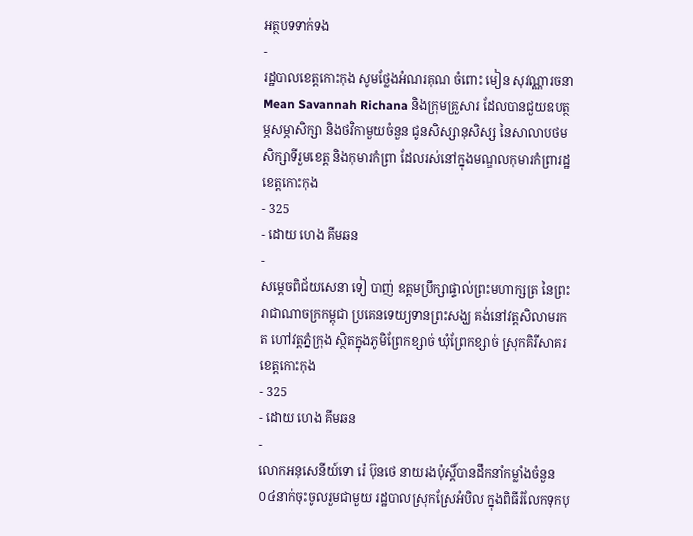អត្ថបទទាក់ទង
-
រដ្ឋបាលខេត្តកោះកុង សូមថ្លែងអំណរគុណ ចំពោះ មៀន សុវណ្ណារចនា Mean Savannah Richana និងក្រុមគ្រួសារ ដែលបានជួយឧបត្ថម្ភសម្ភាសិក្សា និងថវិកាមួយចំនួន ជូនសិស្សានុសិស្ស នៃសាលាបថមសិក្សាទីរួមខេត្ត និងកុមារកំព្រា ដែលរស់នៅក្នុងមណ្ឌលកុមារកំព្រារដ្ឋខេត្តកោះកុង
- 325
- ដោយ ហេង គីមឆន
-
សម្តេចពិជ័យសេនា ទៀ បាញ់ ឧត្តមប្រឹក្សាផ្ទាល់ព្រះមហាក្សត្រ នៃព្រះរាជាណាចក្រកម្ពុជា ប្រគេនទេយ្យទានព្រះសង្ឃ គង់នៅវត្តសិលាមរកត ហៅវត្តភ្នំក្រុង ស្ថិតក្នុងភូមិព្រែកខ្សាច់ ឃុំព្រែកខ្សាច់ ស្រុកគិរីសាគរ ខេត្តកោះកុង
- 325
- ដោយ ហេង គីមឆន
-
លោកអនុសេនីយ៍ទោ រ៉េ ប៊ុនថេ នាយរងប៉ុស្តិ៍បានដឹកនាំកម្លាំងចំនួន០៤នាក់ចុះចូលរួមជាមួយ រដ្ឋបាលស្រុកស្រែអំបិល ក្នុងពិធីរំលែកទុកបុ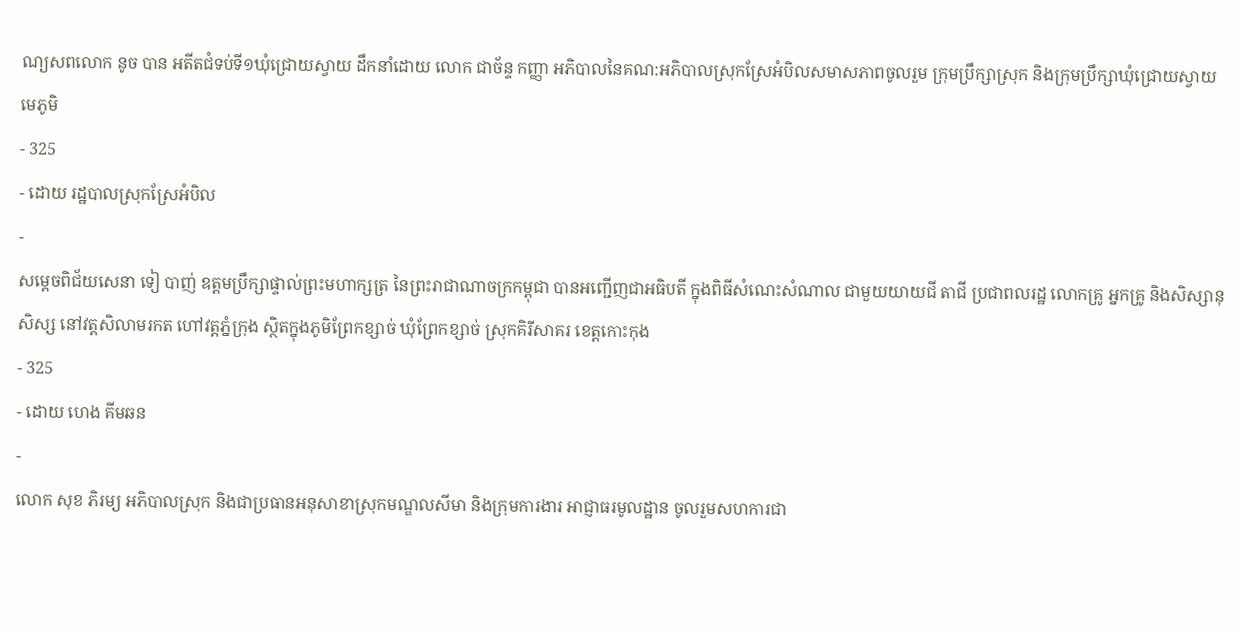ណ្យសពលោក នូច បាន អតីតជំទប់ទី១ឃុំជ្រោយស្វាយ ដឹកនាំដោយ លោក ជាច័ន្ទ កញ្ញា អភិបាលនៃគណ:អភិបាលស្រុកស្រែអំបិលសមាសភាពចូលរួម ក្រុមប្រឹក្សាស្រុក និងក្រុមប្រឹក្សាឃុំជ្រោយស្វាយ មេភូមិ
- 325
- ដោយ រដ្ឋបាលស្រុកស្រែអំបិល
-
សម្តេចពិជ័យសេនា ទៀ បាញ់ ឧត្តមប្រឹក្សាផ្ទាល់ព្រះមហាក្សត្រ នៃព្រះរាជាណាចក្រកម្ពុជា បានអញ្ជើញជាអធិបតី ក្នុងពិធីសំណេះសំណាល ជាមួយយាយជី តាជី ប្រជាពលរដ្ឋ លោកគ្រូ អ្នកគ្រូ និងសិស្សានុសិស្ស នៅវត្តសិលាមរកត ហៅវត្តភ្នំក្រុង ស្ថិតក្នុងភូមិព្រែកខ្សាច់ ឃុំព្រែកខ្សាច់ ស្រុកគិរីសាគរ ខេត្តកោះកុង
- 325
- ដោយ ហេង គីមឆន
-
លោក សុខ ភិរម្យ អភិបាលស្រុក និងជាប្រធានអនុសាខាស្រុកមណ្ឌលសីមា និងក្រុមការងារ អាជ្ញាធរមូលដ្ឋាន ចូលរួមសហការជា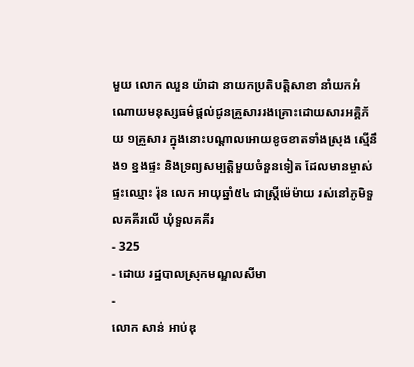មួយ លោក ឈួន យ៉ាដា នាយកប្រតិបត្តិសាខា នាំយកអំណោយមនុស្សធម៌ផ្តល់ជូនគ្រួសាររងគ្រោះដោយសារអគ្គិភ័យ ១គ្រួសារ ក្នុងនោះបណ្តាលអោយខូចខាតទាំងស្រុង ស្មើនឹង១ ខ្នងផ្ទះ និងទ្រព្យសម្បត្តិមួយចំនួនទៀត ដែលមានម្ចាស់ផ្ទះឈ្មោះ រ៉ុន លេក អាយុឆ្នាំ៥៤ ជាស្ត្រីម៉េម៉ាយ រស់នៅភូមិទួលគគីរលើ ឃុំទួលគគីរ
- 325
- ដោយ រដ្ឋបាលស្រុកមណ្ឌលសីមា
-
លោក សាន់ អាប់ឌុ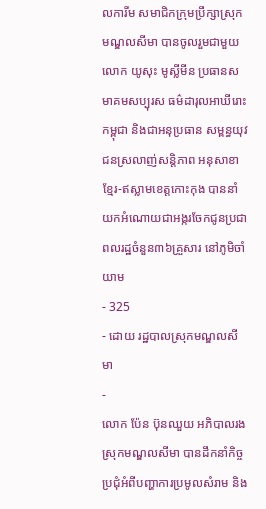លការីម សមាជិកក្រុមប្រឹក្សាស្រុកមណ្ឌលសីមា បានចូលរួមជាមួយលោក យូសុះ មូស្លីមីន ប្រធានសមាគមសប្បុរស ធម៌ដារុលអាឃីរោះកម្ពុជា និងជាអនុប្រធាន សម្ពន្ធយុវជនស្រលាញ់សន្តិភាព អនុសាខាខ្មែរ-ឥស្លាមខេត្តកោះកុង បាននាំយកអំណោយជាអង្ករចែកជូនប្រជាពលរដ្ឋចំនួន៣៦គ្រួសារ នៅភូមិចាំយាម
- 325
- ដោយ រដ្ឋបាលស្រុកមណ្ឌលសីមា
-
លោក ប៉ែន ប៊ុនឈួយ អភិបាលរងស្រុកមណ្ឌលសីមា បានដឹកនាំកិច្ចប្រជុំអំពីបញ្ហាការប្រមូលសំរាម និង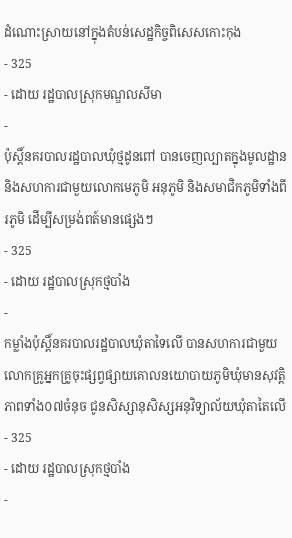ដំណោះស្រាយនៅក្នុងតំបន់សេដ្ឋកិច្ចពិសេសកោះកុង
- 325
- ដោយ រដ្ឋបាលស្រុកមណ្ឌលសីមា
-
ប៉ុស្តិ៍នគរបាលរដ្ឋបាលឃុំថ្មដូនពៅ បានចេញល្បាតក្នុងមូលដ្ឋាន និងសហការជាមួយលោកមេភូមិ អនុភូមិ និងសមាជិកភូមិទាំងពីរភូមិ ដើម្បីសម្រង់ពត៍មានផ្សេងៗ
- 325
- ដោយ រដ្ឋបាលស្រុកថ្មបាំង
-
កម្លាំងប៉ុស្តិ៍នគរបាលរដ្ឋបាលឃុំតាទៃលើ បានសហការជាមួយលោកគ្រូអ្នកគ្រូចុះផ្សព្វផ្សាយគោលនយោបាយភូមិឃុំមានសុវត្តិភាពទាំង០៧ចំនុច ជូនសិស្សានុសិស្សអនុវិទ្យាល័យឃុំតាតៃលើ
- 325
- ដោយ រដ្ឋបាលស្រុកថ្មបាំង
-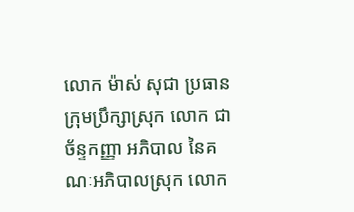លោក ម៉ាស់ សុជា ប្រធានក្រុមប្រឹក្សាស្រុក លោក ជា ច័ន្ទកញ្ញា អភិបាល នៃគណៈអភិបាលស្រុក លោក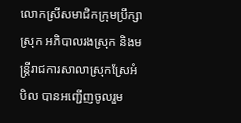លោកស្រីសមាជិកក្រុមប្រឹក្សាស្រុក អភិបាលរងស្រុក និងមន្ត្រីរាជការសាលាស្រុកស្រែអំបិល បានអញ្ជើញចូលរួម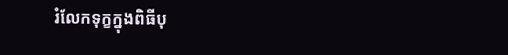រំលែកទុក្ខក្នុងពិធីបុ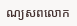ណ្យសពលោក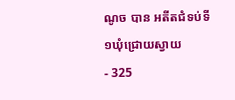ណូច បាន អតីតជំទប់ទី១ឃុំជ្រោយស្វាយ
- 325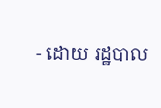- ដោយ រដ្ឋបាល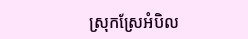ស្រុកស្រែអំបិល